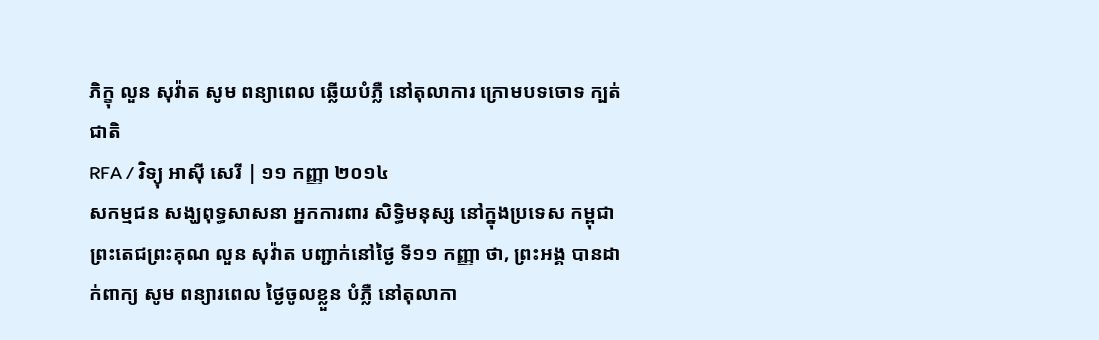ភិក្ខុ លួន សុវ៉ាត សូម ពន្យាពេល ឆ្លើយបំភ្លឺ នៅតុលាការ ក្រោមបទចោទ ក្បត់ជាតិ
RFA / វិទ្យុ អាស៊ី សេរី | ១១ កញ្ញា ២០១៤
សកម្មជន សង្ឃពុទ្ធសាសនា អ្នកការពារ សិទ្ធិមនុស្ស នៅក្នុងប្រទេស កម្ពុជា ព្រះតេជព្រះគុណ លួន សុវ៉ាត បញ្ជាក់នៅថ្ងៃ ទី១១ កញ្ញា ថា, ព្រះអង្គ បានដាក់ពាក្យ សូម ពន្យារពេល ថ្ងៃចូលខ្លួន បំភ្លឺ នៅតុលាកា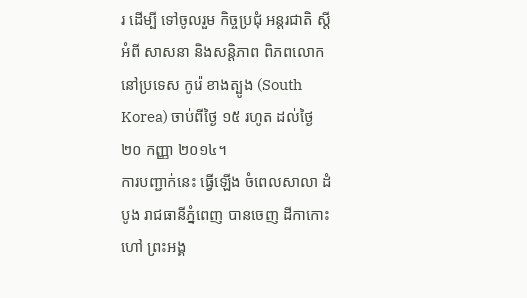រ ដើម្បី ទៅចូលរួម កិច្ចប្រជុំ អន្តរជាតិ ស្ដីអំពី សាសនា និងសន្តិភាព ពិភពលោក នៅប្រទេស កូរ៉េ ខាងត្បូង (South Korea) ចាប់ពីថ្ងៃ ១៥ រហូត ដល់ថ្ងៃ ២០ កញ្ញា ២០១៤។
ការបញ្ជាក់នេះ ធ្វើឡើង ចំពេលសាលា ដំបូង រាជធានីភ្នំពេញ បានចេញ ដីកាកោះហៅ ព្រះអង្គ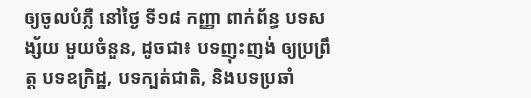ឲ្យចូលបំភ្លឺ នៅថ្ងៃ ទី១៨ កញ្ញា ពាក់ព័ន្ធ បទសង្ស័យ មួយចំនួន, ដូចជា៖ បទញុះញង់ ឲ្យប្រព្រឹត្ត បទឧក្រិដ្ឋ, បទក្បត់ជាតិ, និងបទប្រឆាំ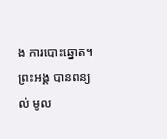ង ការបោះឆ្នោត។
ព្រះអង្គ បានពន្យល់ មូល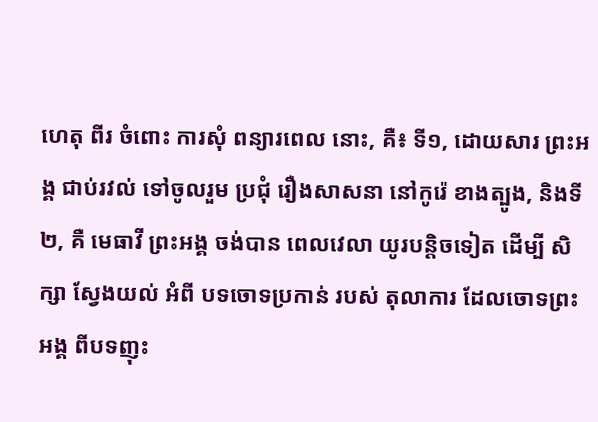ហេតុ ពីរ ចំពោះ ការសុំ ពន្យារពេល នោះ, គឺ៖ ទី១, ដោយសារ ព្រះអង្គ ជាប់រវល់ ទៅចូលរួម ប្រជុំ រឿងសាសនា នៅកូរ៉េ ខាងត្បូង, និងទី២, គឺ មេធាវី ព្រះអង្គ ចង់បាន ពេលវេលា យូរបន្តិចទៀត ដើម្បី សិក្សា ស្វែងយល់ អំពី បទចោទប្រកាន់ របស់ តុលាការ ដែលចោទព្រះអង្គ ពីបទញុះ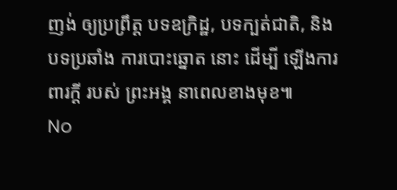ញង់ ឲ្យប្រព្រឹត្ត បទឧក្រិដ្ឋ, បទក្បត់ជាតិ, និងបទប្រឆាំង ការបោះឆ្នោត នោះ ដើម្បី ឡើងការពារក្ដី របស់ ព្រះអង្គ នាពេលខាងមុខ៕
No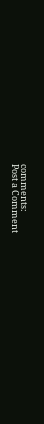comments:
Post a Comment